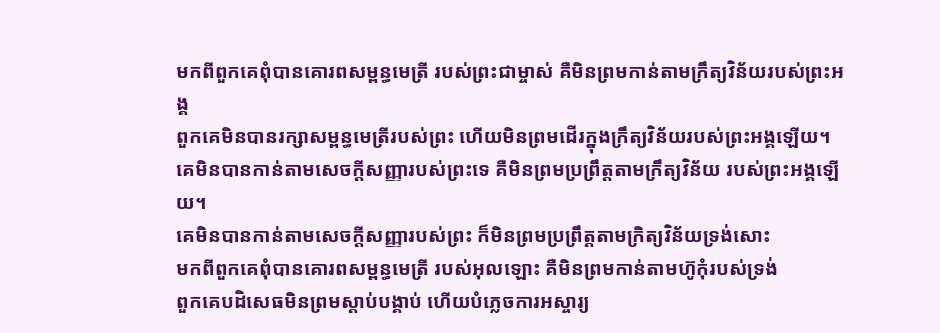មកពីពួកគេពុំបានគោរពសម្ពន្ធមេត្រី របស់ព្រះជាម្ចាស់ គឺមិនព្រមកាន់តាមក្រឹត្យវិន័យរបស់ព្រះអង្គ
ពួកគេមិនបានរក្សាសម្ពន្ធមេត្រីរបស់ព្រះ ហើយមិនព្រមដើរក្នុងក្រឹត្យវិន័យរបស់ព្រះអង្គឡើយ។
គេមិនបានកាន់តាមសេចក្ដីសញ្ញារបស់ព្រះទេ គឺមិនព្រមប្រព្រឹត្តតាមក្រឹត្យវិន័យ របស់ព្រះអង្គឡើយ។
គេមិនបានកាន់តាមសេចក្ដីសញ្ញារបស់ព្រះ ក៏មិនព្រមប្រព្រឹត្តតាមក្រិត្យវិន័យទ្រង់សោះ
មកពីពួកគេពុំបានគោរពសម្ពន្ធមេត្រី របស់អុលឡោះ គឺមិនព្រមកាន់តាមហ៊ូកុំរបស់ទ្រង់
ពួកគេបដិសេធមិនព្រមស្ដាប់បង្គាប់ ហើយបំភ្លេចការអស្ចារ្យ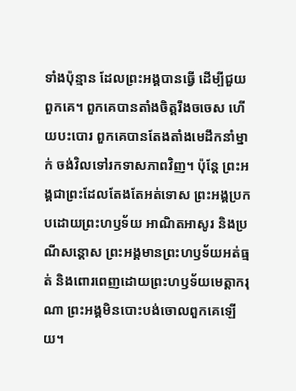ទាំងប៉ុន្មាន ដែលព្រះអង្គបានធ្វើ ដើម្បីជួយពួកគេ។ ពួកគេបានតាំងចិត្តរឹងចចេស ហើយបះបោរ ពួកគេបានតែងតាំងមេដឹកនាំម្នាក់ ចង់វិលទៅរកទាសភាពវិញ។ ប៉ុន្តែ ព្រះអង្គជាព្រះដែលតែងតែអត់ទោស ព្រះអង្គប្រកបដោយព្រះហឫទ័យ អាណិតអាសូរ និងប្រណីសន្ដោស ព្រះអង្គមានព្រះហឫទ័យអត់ធ្មត់ និងពោរពេញដោយព្រះហឫទ័យមេត្តាករុណា ព្រះអង្គមិនបោះបង់ចោលពួកគេឡើយ។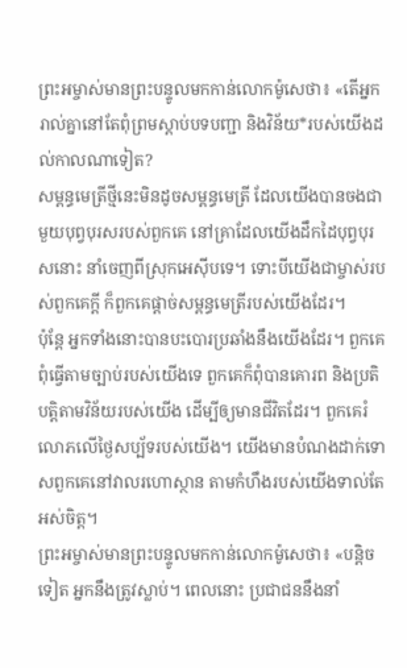ព្រះអម្ចាស់មានព្រះបន្ទូលមកកាន់លោកម៉ូសេថា៖ «តើអ្នករាល់គ្នានៅតែពុំព្រមស្ដាប់បទបញ្ជា និងវិន័យ*របស់យើងដល់កាលណាទៀត?
សម្ពន្ធមេត្រីថ្មីនេះមិនដូចសម្ពន្ធមេត្រី ដែលយើងបានចងជាមួយបុព្វបុរសរបស់ពួកគេ នៅគ្រាដែលយើងដឹកដៃបុព្វបុរសនោះ នាំចេញពីស្រុកអេស៊ីបទេ។ ទោះបីយើងជាម្ចាស់របស់ពួកគេក្ដី ក៏ពួកគេផ្ដាច់សម្ពន្ធមេត្រីរបស់យើងដែរ។
ប៉ុន្តែ អ្នកទាំងនោះបានបះបោរប្រឆាំងនឹងយើងដែរ។ ពួកគេពុំធ្វើតាមច្បាប់របស់យើងទេ ពួកគេក៏ពុំបានគោរព និងប្រតិបត្តិតាមវិន័យរបស់យើង ដើម្បីឲ្យមានជីវិតដែរ។ ពួកគេរំលោភលើថ្ងៃសប្ប័ទរបស់យើង។ យើងមានបំណងដាក់ទោសពួកគេនៅវាលរហោស្ថាន តាមកំហឹងរបស់យើងទាល់តែអស់ចិត្ត។
ព្រះអម្ចាស់មានព្រះបន្ទូលមកកាន់លោកម៉ូសេថា៖ «បន្តិចទៀត អ្នកនឹងត្រូវស្លាប់។ ពេលនោះ ប្រជាជននឹងនាំ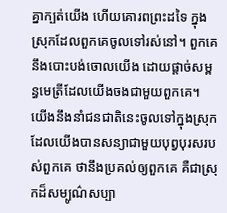គ្នាក្បត់យើង ហើយគោរពព្រះដទៃ ក្នុងស្រុកដែលពួកគេចូលទៅរស់នៅ។ ពួកគេនឹងបោះបង់ចោលយើង ដោយផ្ដាច់សម្ពន្ធមេត្រីដែលយើងចងជាមួយពួកគេ។
យើងនឹងនាំជនជាតិនេះចូលទៅក្នុងស្រុក ដែលយើងបានសន្យាជាមួយបុព្វបុរសរបស់ពួកគេ ថានឹងប្រគល់ឲ្យពួកគេ គឺជាស្រុកដ៏សម្បូណ៌សប្បា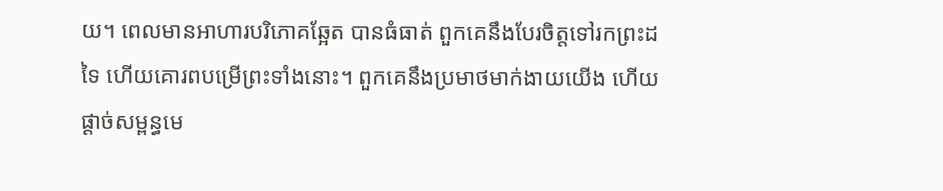យ។ ពេលមានអាហារបរិភោគឆ្អែត បានធំធាត់ ពួកគេនឹងបែរចិត្តទៅរកព្រះដទៃ ហើយគោរពបម្រើព្រះទាំងនោះ។ ពួកគេនឹងប្រមាថមាក់ងាយយើង ហើយផ្ដាច់សម្ពន្ធមេ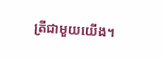ត្រីជាមួយយើង។